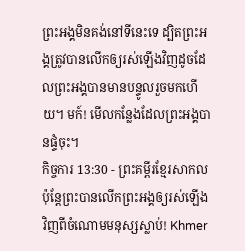ព្រះអង្គមិនគង់នៅទីនេះទេ ដ្បិតព្រះអង្គត្រូវបានលើកឲ្យរស់ឡើងវិញដូចដែលព្រះអង្គបានមានបន្ទូលរួចមកហើយ។ មក៍! មើលកន្លែងដែលព្រះអង្គបានផ្ទំចុះ។
កិច្ចការ 13:30 - ព្រះគម្ពីរខ្មែរសាកល ប៉ុន្តែព្រះបានលើកព្រះអង្គឲ្យរស់ឡើងវិញពីចំណោមមនុស្សស្លាប់! Khmer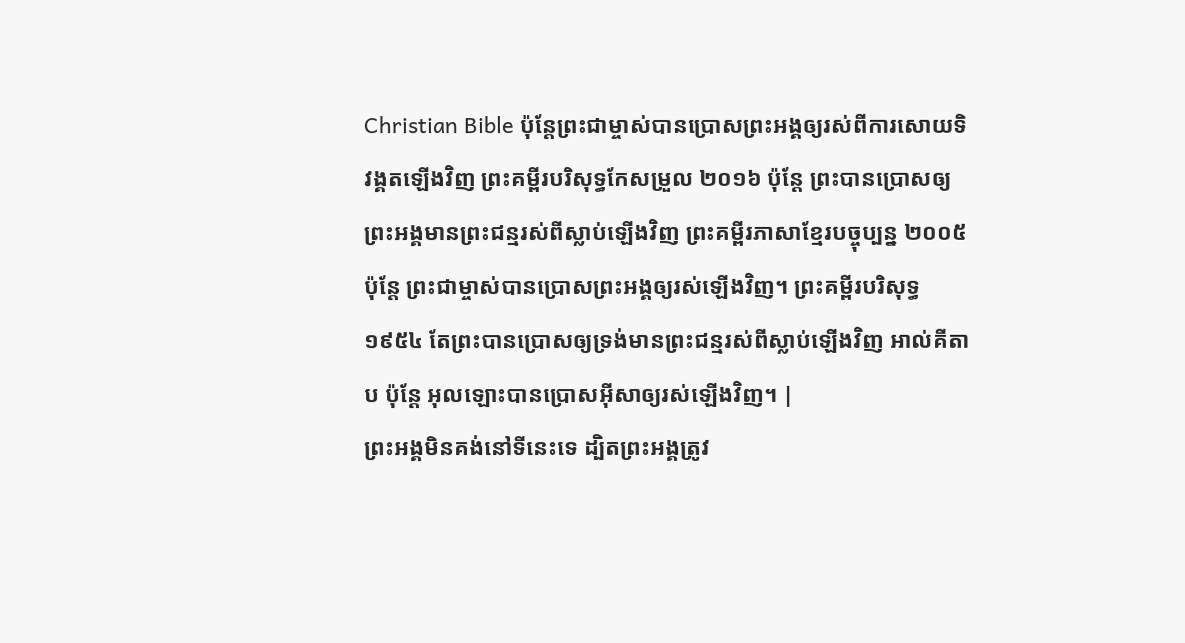Christian Bible ប៉ុន្ដែព្រះជាម្ចាស់បានប្រោសព្រះអង្គឲ្យរស់ពីការសោយទិវង្គតឡើងវិញ ព្រះគម្ពីរបរិសុទ្ធកែសម្រួល ២០១៦ ប៉ុន្តែ ព្រះបានប្រោសឲ្យព្រះអង្គមានព្រះជន្មរស់ពីស្លាប់ឡើងវិញ ព្រះគម្ពីរភាសាខ្មែរបច្ចុប្បន្ន ២០០៥ ប៉ុន្តែ ព្រះជាម្ចាស់បានប្រោសព្រះអង្គឲ្យរស់ឡើងវិញ។ ព្រះគម្ពីរបរិសុទ្ធ ១៩៥៤ តែព្រះបានប្រោសឲ្យទ្រង់មានព្រះជន្មរស់ពីស្លាប់ឡើងវិញ អាល់គីតាប ប៉ុន្ដែ អុលឡោះបានប្រោសអ៊ីសាឲ្យរស់ឡើងវិញ។ |
ព្រះអង្គមិនគង់នៅទីនេះទេ ដ្បិតព្រះអង្គត្រូវ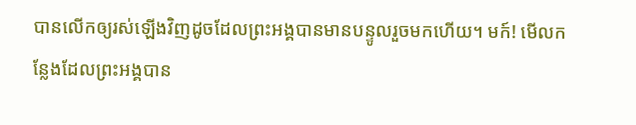បានលើកឲ្យរស់ឡើងវិញដូចដែលព្រះអង្គបានមានបន្ទូលរួចមកហើយ។ មក៍! មើលកន្លែងដែលព្រះអង្គបាន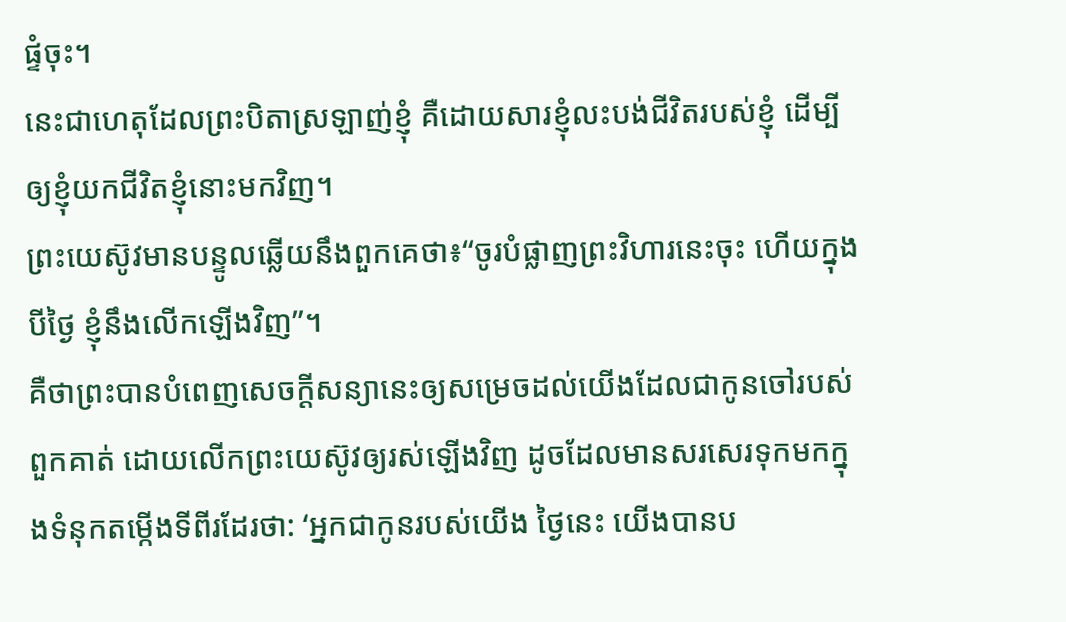ផ្ទំចុះ។
នេះជាហេតុដែលព្រះបិតាស្រឡាញ់ខ្ញុំ គឺដោយសារខ្ញុំលះបង់ជីវិតរបស់ខ្ញុំ ដើម្បីឲ្យខ្ញុំយកជីវិតខ្ញុំនោះមកវិញ។
ព្រះយេស៊ូវមានបន្ទូលឆ្លើយនឹងពួកគេថា៖“ចូរបំផ្លាញព្រះវិហារនេះចុះ ហើយក្នុងបីថ្ងៃ ខ្ញុំនឹងលើកឡើងវិញ”។
គឺថាព្រះបានបំពេញសេចក្ដីសន្យានេះឲ្យសម្រេចដល់យើងដែលជាកូនចៅរបស់ពួកគាត់ ដោយលើកព្រះយេស៊ូវឲ្យរស់ឡើងវិញ ដូចដែលមានសរសេរទុកមកក្នុងទំនុកតម្កើងទីពីរដែរថា: ‘អ្នកជាកូនរបស់យើង ថ្ងៃនេះ យើងបានប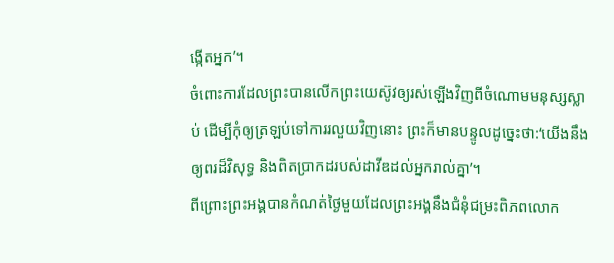ង្កើតអ្នក’។
ចំពោះការដែលព្រះបានលើកព្រះយេស៊ូវឲ្យរស់ឡើងវិញពីចំណោមមនុស្សស្លាប់ ដើម្បីកុំឲ្យត្រឡប់ទៅការរលួយវិញនោះ ព្រះក៏មានបន្ទូលដូច្នេះថា:‘យើងនឹងឲ្យពរដ៏វិសុទ្ធ និងពិតប្រាកដរបស់ដាវីឌដល់អ្នករាល់គ្នា’។
ពីព្រោះព្រះអង្គបានកំណត់ថ្ងៃមួយដែលព្រះអង្គនឹងជំនុំជម្រះពិភពលោក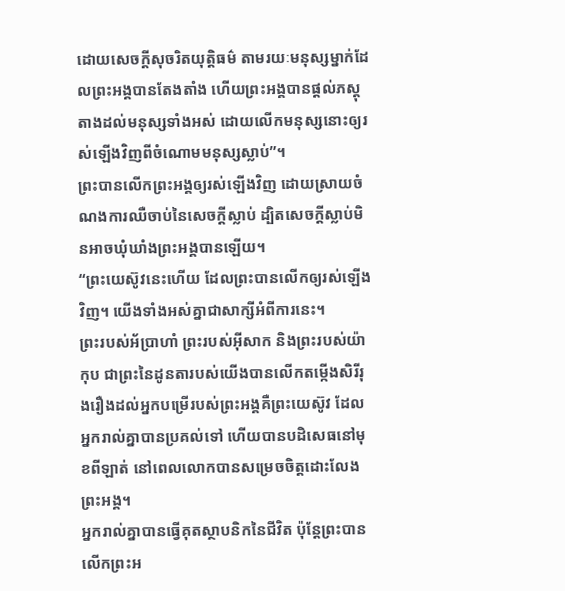ដោយសេចក្ដីសុចរិតយុត្តិធម៌ តាមរយៈមនុស្សម្នាក់ដែលព្រះអង្គបានតែងតាំង ហើយព្រះអង្គបានផ្ដល់ភស្តុតាងដល់មនុស្សទាំងអស់ ដោយលើកមនុស្សនោះឲ្យរស់ឡើងវិញពីចំណោមមនុស្សស្លាប់”។
ព្រះបានលើកព្រះអង្គឲ្យរស់ឡើងវិញ ដោយស្រាយចំណងការឈឺចាប់នៃសេចក្ដីស្លាប់ ដ្បិតសេចក្ដីស្លាប់មិនអាចឃុំឃាំងព្រះអង្គបានឡើយ។
“ព្រះយេស៊ូវនេះហើយ ដែលព្រះបានលើកឲ្យរស់ឡើងវិញ។ យើងទាំងអស់គ្នាជាសាក្សីអំពីការនេះ។
ព្រះរបស់អ័ប្រាហាំ ព្រះរបស់អ៊ីសាក និងព្រះរបស់យ៉ាកុប ជាព្រះនៃដូនតារបស់យើងបានលើកតម្កើងសិរីរុងរឿងដល់អ្នកបម្រើរបស់ព្រះអង្គគឺព្រះយេស៊ូវ ដែលអ្នករាល់គ្នាបានប្រគល់ទៅ ហើយបានបដិសេធនៅមុខពីឡាត់ នៅពេលលោកបានសម្រេចចិត្តដោះលែងព្រះអង្គ។
អ្នករាល់គ្នាបានធ្វើគុតស្ថាបនិកនៃជីវិត ប៉ុន្តែព្រះបានលើកព្រះអ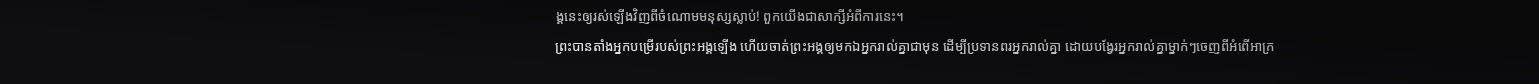ង្គនេះឲ្យរស់ឡើងវិញពីចំណោមមនុស្សស្លាប់! ពួកយើងជាសាក្សីអំពីការនេះ។
ព្រះបានតាំងអ្នកបម្រើរបស់ព្រះអង្គឡើង ហើយចាត់ព្រះអង្គឲ្យមកឯអ្នករាល់គ្នាជាមុន ដើម្បីប្រទានពរអ្នករាល់គ្នា ដោយបង្វែរអ្នករាល់គ្នាម្នាក់ៗចេញពីអំពើអាក្រ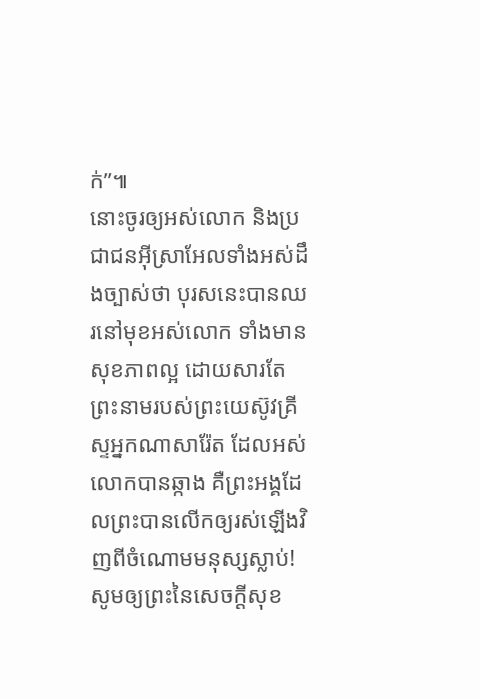ក់”៕
នោះចូរឲ្យអស់លោក និងប្រជាជនអ៊ីស្រាអែលទាំងអស់ដឹងច្បាស់ថា បុរសនេះបានឈរនៅមុខអស់លោក ទាំងមានសុខភាពល្អ ដោយសារតែព្រះនាមរបស់ព្រះយេស៊ូវគ្រីស្ទអ្នកណាសារ៉ែត ដែលអស់លោកបានឆ្កាង គឺព្រះអង្គដែលព្រះបានលើកឲ្យរស់ឡើងវិញពីចំណោមមនុស្សស្លាប់!
សូមឲ្យព្រះនៃសេចក្ដីសុខ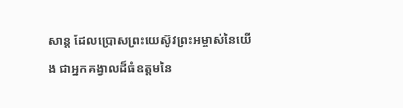សាន្ត ដែលប្រោសព្រះយេស៊ូវព្រះអម្ចាស់នៃយើង ជាអ្នកគង្វាលដ៏ធំឧត្ដមនៃ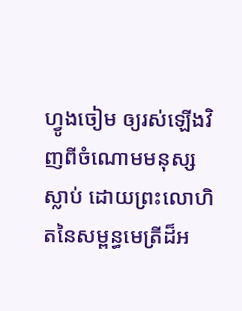ហ្វូងចៀម ឲ្យរស់ឡើងវិញពីចំណោមមនុស្សស្លាប់ ដោយព្រះលោហិតនៃសម្ពន្ធមេត្រីដ៏អ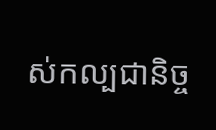ស់កល្បជានិច្ច